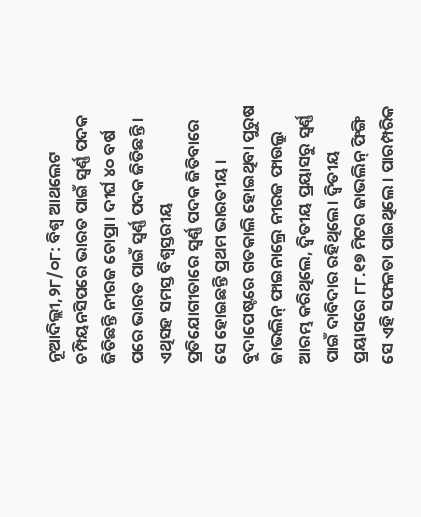ନୂଆଦିଲ୍ଲୀ,୨୮/୦୮: ବିଶ୍ୱ ଆଥଲେଟ ଚମ୍ପିୟନସିପରେ ଭାରତ ପାଇଁ ସ୍ୱର୍ଣ୍ଣ ପଦକ ଜିତିଛନ୍ତି ନୀରଜ ଚୋପ୍ରା। ଦୀର୍ଘ ୪୦ ବର୍ଷ ପରେ ଭାରତ ପାଇଁ ସ୍ୱର୍ଣ୍ଣ ପଦକ ଜିତିଛନ୍ତି । ଏଥିସହ ସମସ୍ତ ବିଶ୍ୱସ୍ତରୀୟ ପ୍ରତିଯୋଗୀତାରେ ସ୍ୱର୍ଣ୍ଣ ପଦକ ଜିତିବାରେ ସେ ହୋଇଛନ୍ତି ପ୍ରଥମ ଭାରତୀୟ । ବୁଦାପେଷ୍ଟରେ ଗତକାଲି ହୋଇଥିବା ପୁରୁଷ ଜାଭଲିନ୍ ଫାଇନାଲ୍ରେ ନୀରଜ ଫାଉଲ୍ରୁ ଆରମ୍ଭ କରିଥିଲେ, ଦ୍ବିତୀୟ ପ୍ରୟାସରୁ ସ୍ବର୍ଣ୍ଣ ପାଇଁ ଦାବିଦାର ରହିଥିଲେ। ଦ୍ବିତୀୟ ପ୍ରୟାସରେ ୮୮.୧୭ ମିଟର ଜାଭଲିନ୍ ଫିଙ୍ଗି ସେ ଏହି ସଫଳତା ପାଇଥିଲେ । ପାରମ୍ପରିକ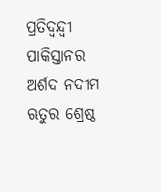ପ୍ରତିଦ୍ବନ୍ଦ୍ବୀ ପାକିସ୍ତାନର ଅର୍ଶଦ ନଦୀମ ଋତୁର ଶ୍ରେଷ୍ଠ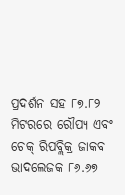ପ୍ରଦର୍ଶନ ସହ ୮୭.୮୨ ମିଟରରେ ରୌପ୍ୟ ଏବଂ ଚେକ୍ ରିପବ୍ଲିକ୍ର ଜାକବ ଭାଦଲେଜକ ୮୬.୬୭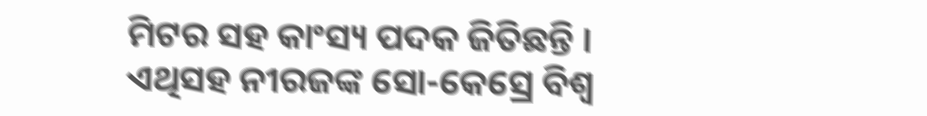ମିଟର ସହ କାଂସ୍ୟ ପଦକ ଜିତିଛନ୍ତି । ଏଥିସହ ନୀରଜଙ୍କ ସୋ-କେସ୍ରେ ବିଶ୍ବ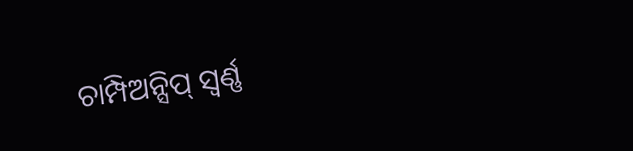ଚାମ୍ପିଅନ୍ସିପ୍ ସ୍ବର୍ଣ୍ଣ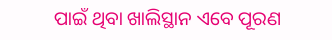ପାଇଁ ଥିବା ଖାଲିସ୍ଥାନ ଏବେ ପୂରଣ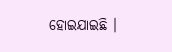ହୋଇଯାଇଛି ।